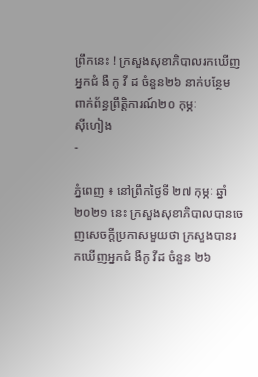ព្រឹកនេះ ! ក្រសួងសុខាភិបាលរកឃើញ អ្នកជំ ងឺ កូ វី ដ ចំនួន២៦ នាក់បន្ថែម ពាក់ព័ន្ធព្រឹត្តិការណ៍២០ កុម្ភៈ
ស៊ីហៀង
-

ភ្នំពេញ ៖ នៅព្រឹកថ្ងៃទី ២៧ កុម្ភៈ ឆ្នាំ២០២១ នេះ ក្រសួងសុខាភិបាលបានចេញសេចក្តីប្រកាសមួយថា ក្រសួងបានរកឃើញអ្នកជំ ងឺកូ វីដ ចំនួន ២៦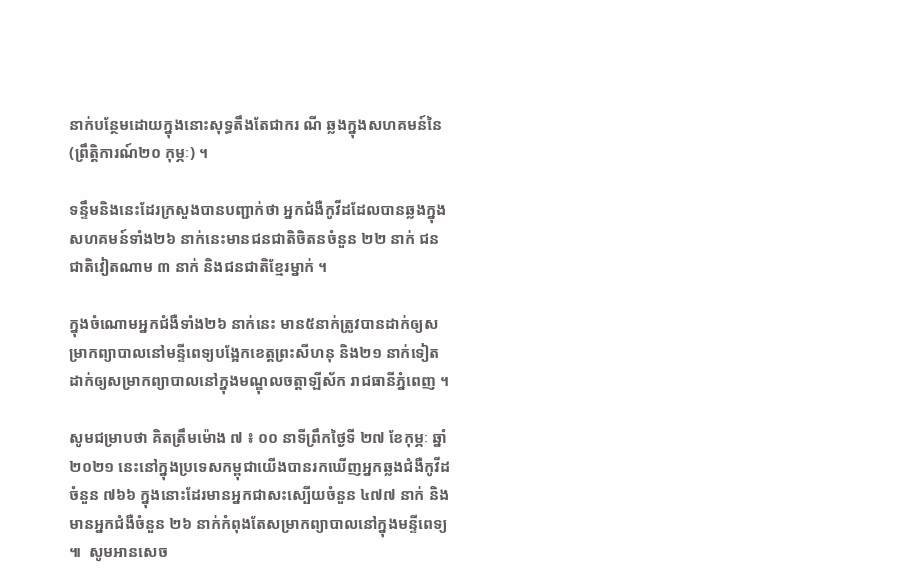នាក់បន្ថែមដោយក្នុងនោះសុទ្ធតឹងតែជាករ ណី ឆ្លងក្នុងសហគមន៍នៃ (ព្រឹត្តិការណ៍២០ កុម្ភៈ) ។

ទន្ទឹមនិងនេះដែរក្រសួងបានបញ្ជាក់ថា អ្នកជំងឺកូវីដដែលបានឆ្លងក្នុងសហគមន៍ទាំង២៦ នាក់នេះមានជនជាតិចិតនចំនួន ២២ នាក់ ជនជាតិវៀតណាម ៣ នាក់ និងជនជាតិខ្មែរម្នាក់ ។

ក្នុងចំណោមអ្នកជំងឺទាំង២៦ នាក់នេះ មាន៥នាក់ត្រូវបានដាក់ឲ្យសម្រាកព្យាបាលនៅមន្ទីពេទ្យបង្អែកខេត្តព្រះសីហនុ និង២១ នាក់ទៀតដាក់ឲ្យសម្រាកព្យាបាលនៅក្នុងមណ្ឌុលចត្តាឡីស័ក រាជធានីភ្នំពេញ ។

សូមជម្រាបថា គិតត្រឹមម៉ោង ៧ ៖ ០០ នាទីព្រឹកថ្ងៃទី ២៧ ខែកុម្ភៈ ឆ្នាំ២០២១ នេះនៅក្នុងប្រទេសកម្ពុជាយើងបានរកឃើញអ្នកឆ្លងជំងឺកូវីដចំនួន ៧៦៦ ក្នុងនោះដែរមានអ្នកជាសះស្បើយចំនួន ៤៧៧ នាក់ និងមានអ្នកជំងឺចំនួន ២៦ នាក់កំពុងតែសម្រាកព្យាបាលនៅក្នុងមន្ទីពេទ្យ ៕  សូមអានសេច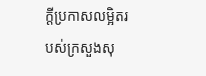ក្តីប្រកាសលម្អិតរបស់ក្រសួងសុ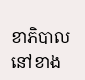ខាភិបាលនៅខាង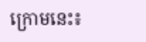ក្រោមនេះ៖